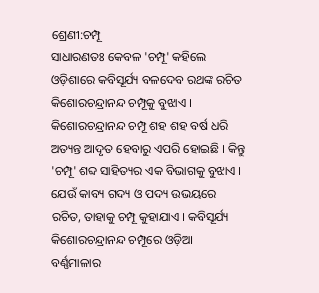ଶ୍ରେଣୀ:ଚମ୍ପୂ
ସାଧାରଣତଃ କେବଳ 'ଚମ୍ପୂ' କହିଲେ ଓଡ଼ିଶାରେ କବିସୂର୍ଯ୍ୟ ବଳଦେବ ରଥଙ୍କ ରଚିତ କିଶୋରଚନ୍ଦ୍ରାନନ୍ଦ ଚମ୍ପୂକୁ ବୁଝାଏ । କିଶୋରଚନ୍ଦ୍ରାନନ୍ଦ ଚମ୍ପୂ ଶହ ଶହ ବର୍ଷ ଧରି ଅତ୍ୟନ୍ତ ଆଦୃତ ହେବାରୁ ଏପରି ହୋଇଛି । କିନ୍ତୁ 'ଚମ୍ପୂ' ଶବ୍ଦ ସାହିତ୍ୟର ଏକ ବିଭାଗକୁ ବୁଝାଏ । ଯେଉଁ କାବ୍ୟ ଗଦ୍ୟ ଓ ପଦ୍ୟ ଉଭୟରେ ରଚିତ, ତାହାକୁ ଚମ୍ପୂ କୁହାଯାଏ । କବିସୂର୍ଯ୍ୟ କିଶୋରଚନ୍ଦ୍ରାନନ୍ଦ ଚମ୍ପୂରେ ଓଡ଼ିଆ ବର୍ଣ୍ଣମାଳାର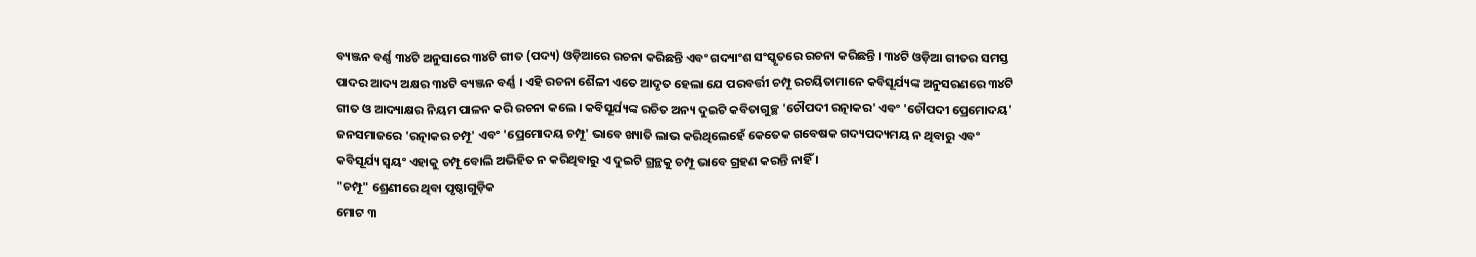ବ୍ୟଞ୍ଜନ ବର୍ଣ୍ଣ ୩୪ଟି ଅନୁସାରେ ୩୪ଟି ଗୀତ (ପଦ୍ୟ) ଓଡ଼ିଆରେ ରଚନା କରିଛନ୍ତି ଏବଂ ଗଦ୍ୟାଂଶ ସଂସ୍କୃତରେ ରଚନା କରିଛନ୍ତି । ୩୪ଟି ଓଡ଼ିଆ ଗୀତର ସମସ୍ତ ପାଦର ଆଦ୍ୟ ଅକ୍ଷର ୩୪ଟି ବ୍ୟଞ୍ଜନ ବର୍ଣ୍ଣ । ଏହି ରଚନା ଶୈଳୀ ଏତେ ଆଦୃତ ହେଲା ଯେ ପରବର୍ତ୍ତୀ ଚମ୍ପୂ ରଚୟିତାମାନେ କବିସୂର୍ଯ୍ୟଙ୍କ ଅନୁସରଣରେ ୩୪ଟି ଗୀତ ଓ ଆଦ୍ୟାକ୍ଷର ନିୟମ ପାଳନ କରି ରଚନା କଲେ । କବିସୂର୍ଯ୍ୟଙ୍କ ରଚିତ ଅନ୍ୟ ଦୁଇଟି କବିତାଗୁଚ୍ଛ 'ଚୌପଦୀ ରତ୍ନାକର' ଏବଂ 'ଚୌପଦୀ ପ୍ରେମୋଦୟ' ଜନସମାଜରେ 'ରତ୍ନାକର ଚମ୍ପୂ' ଏବଂ 'ପ୍ରେମୋଦୟ ଚମ୍ପୂ' ଭାବେ ଖ୍ୟାତି ଲାଭ କରିଥିଲେହେଁ କେତେକ ଗବେଷକ ଗଦ୍ୟପଦ୍ୟମୟ ନ ଥିବାରୁ ଏବଂ କବିସୂର୍ଯ୍ୟ ସ୍ୱୟଂ ଏହାକୁ ଚମ୍ପୂ ବୋଲି ଅଭିହିତ ନ କରିଥିବାରୁ ଏ ଦୁଇଟି ଗ୍ରନ୍ଥକୁ ଚମ୍ପୂ ଭାବେ ଗ୍ରହଣ କରନ୍ତି ନାହିଁ ।
"ଚମ୍ପୂ" ଶ୍ରେଣୀରେ ଥିବା ପୃଷ୍ଠାଗୁଡ଼ିକ
ମୋଟ ୩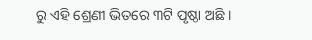ରୁ ଏହି ଶ୍ରେଣୀ ଭିତରେ ୩ଟି ପୃଷ୍ଠା ଅଛି ।